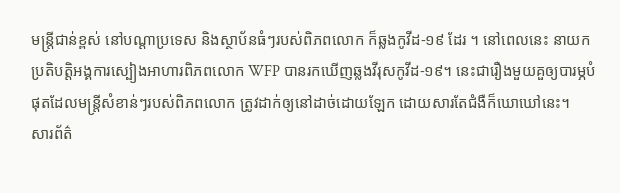មន្ត្រីជាន់ខ្ពស់ នៅបណ្តាប្រទេស និងស្ថាប័នធំៗរបស់ពិភពលោក ក៏ឆ្លងកូវីដ-១៩ ដែរ ។ នៅពេលនេះ នាយកប្រតិបត្តិអង្គការស្បៀងអាហារពិភពលោក WFP បានរកឃើញឆ្លងវីរុសកូវីដ-១៩។ នេះជារឿងមួយគួឲ្យបារម្ភបំផុតដែលមន្ត្រីសំខាន់ៗរបស់ពិភពលោក ត្រូវដាក់ឲ្យនៅដាច់ដោយឡែក ដោយសារតែជំងឺក៏ឃោឃៅនេះ។
សារព័ត៌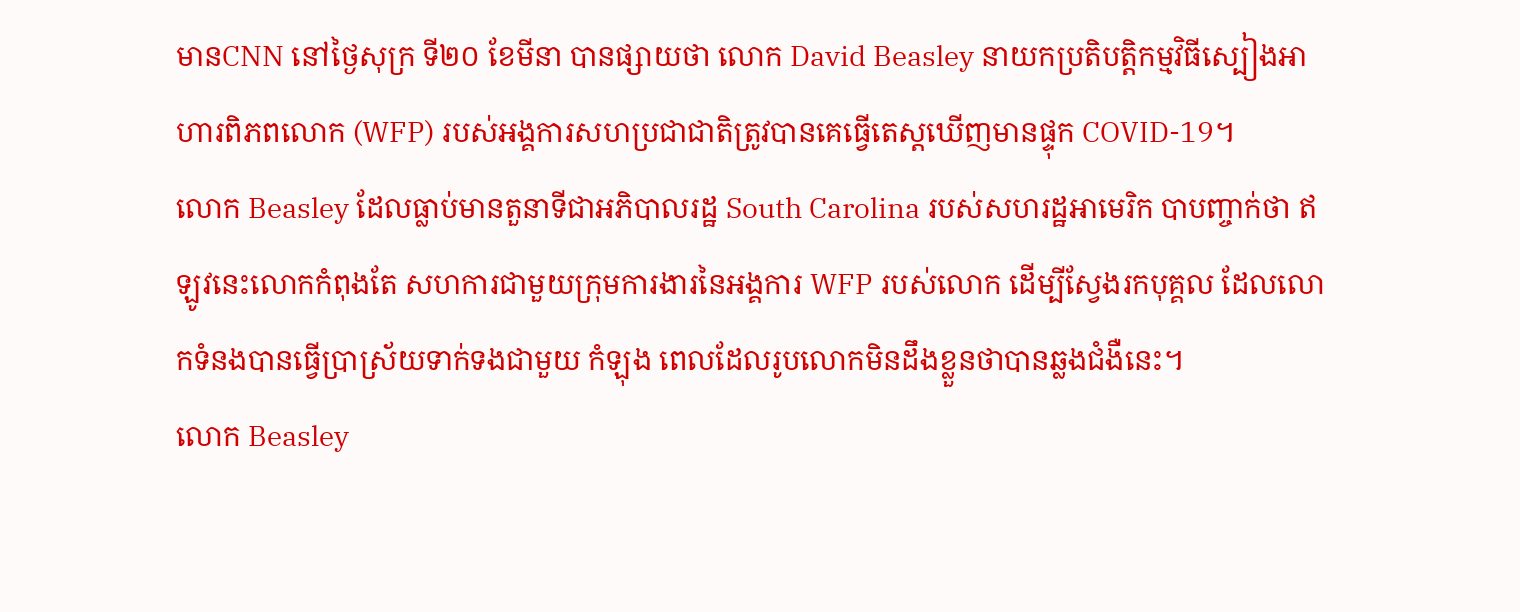មានCNN នៅថ្ងៃសុក្រ ទី២០ ខែមីនា បានផ្សាយថា លោក David Beasley នាយកប្រតិបត្តិកម្មវិធីស្បៀងអាហារពិភពលោក (WFP) របស់អង្គការសហប្រជាជាតិត្រូវបានគេធ្វើតេស្តឃើញមានផ្ទុក COVID-19។
លោក Beasley ដែលធ្លាប់មានតួនាទីជាអភិបាលរដ្ឋ South Carolina របស់សហរដ្ឋអាមេរិក បាបញ្ចាក់ថា ឥឡូវនេះលោកកំពុងតែ សហការជាមួយក្រុមការងារនៃអង្គការ WFP របស់លោក ដើម្បីស្វែងរកបុគ្គល ដែលលោកទំនងបានធ្វើប្រាស្រ័យទាក់ទងជាមួយ កំឡុង ពេលដែលរូបលោកមិនដឹងខ្លួនថាបានឆ្លងជំងឺនេះ។
លោក Beasley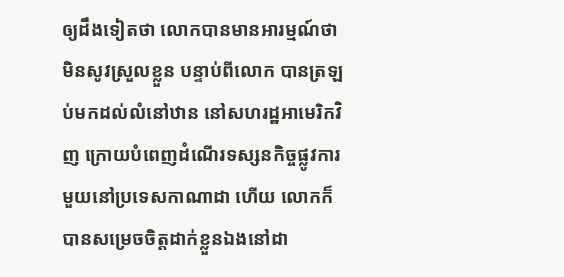ឲ្យដឹងទៀតថា លោកបានមានអារម្មណ៍ថា មិនសូវស្រួលខ្លួន បន្ទាប់ពីលោក បានត្រឡប់មកដល់លំនៅឋាន នៅសហរដ្ឋអាមេរិកវិញ ក្រោយបំពេញដំណើរទស្សនកិច្ចផ្លូវការមួយនៅប្រទេសកាណាដា ហើយ លោកក៏បានសម្រេចចិត្តដាក់ខ្លួនឯងនៅដា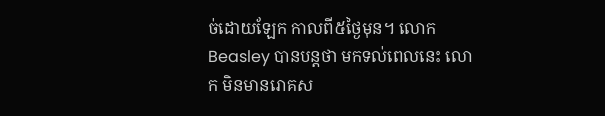ច់ដោយឡែក កាលពី៥ថ្ងៃមុន។ លោក Beasley បានបន្តថា មកទល់ពេលនេះ លោក មិនមានរោគស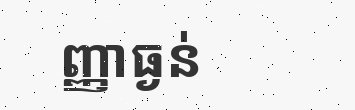ញ្ញាធ្ងន់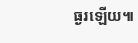ធ្ងរឡើយ៕